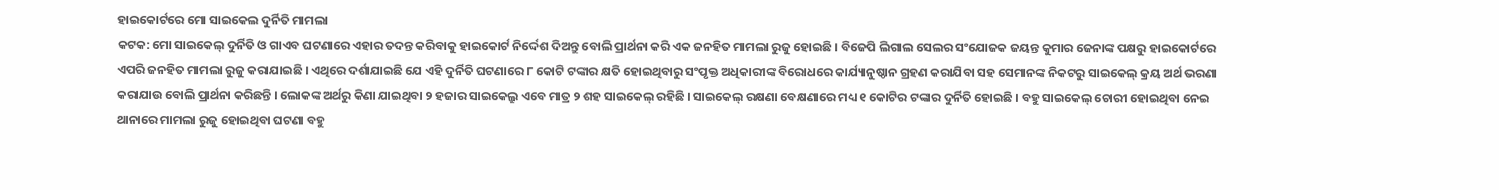ହାଇକୋର୍ଟରେ ମୋ ସାଇକେଲ ଦୁର୍ନିତି ମାମଲା
କଟକ: ମୋ ସାଇକେଲ୍ ଦୁର୍ନିତି ଓ ଗାଏବ ଘଟଣାରେ ଏହାର ତଦନ୍ତ କରିବାକୁ ହାଇକୋର୍ଟ ନିର୍ଦ୍ଦେଶ ଦିଅନ୍ତୁ ବୋଲି ପ୍ରାର୍ଥନା କରି ଏକ ଜନହିତ ମାମଲା ରୁଜୁ ହୋଇଛି । ବିଜେପି ଲିଗାଲ ସେଲର ସଂଯୋଜକ ଜୟନ୍ତ କୁମାର ଜେନାଙ୍କ ପକ୍ଷରୁ ହାଇକୋର୍ଟରେ ଏପରି ଜନହିତ ମାମଲା ରୁଜୁ କରାଯାଇଛି । ଏଥିରେ ଦର୍ଶାଯାଇଛି ଯେ ଏହି ଦୁର୍ନିତି ଘଟଣାରେ ୮ କୋଟି ଟଙ୍କାର କ୍ଷତି ହୋଇଥିବାରୁ ସଂପୃକ୍ତ ଅଧିକାରୀଙ୍କ ବିରୋଧରେ କାର୍ଯ୍ୟାନୁଷ୍ଠାନ ଗ୍ରହଣ କରାଯିବା ସହ ସେମାନଙ୍କ ନିକଟରୁ ସାଇକେଲ୍ କ୍ରୟ ଅର୍ଥ ଭରଣା କରାଯାଉ ବୋଲି ପ୍ରାର୍ଥନା କରିଛନ୍ତି । ଲୋକଙ୍କ ଅର୍ଥରୁ କିଣା ଯାଇଥିବା ୨ ହଜାର ସାଇକେଲ୍ରୁ ଏବେ ମାତ୍ର ୨ ଶହ ସାଇକେଲ୍ ରହିଛି । ସାଇକେଲ୍ ରକ୍ଷଣା ବେକ୍ଷଣାରେ ମଧ୍ୟ ୧ କୋଟିର ଟଙ୍କାର ଦୁର୍ନିତି ହୋଇଛି । ବହୁ ସାଇକେଲ୍ ଚୋରୀ ହୋଇଥିବା ନେଇ ଥାନାରେ ମାମଲା ରୁଜୁ ହୋଇଥିବା ଘଟଣା ବହୁ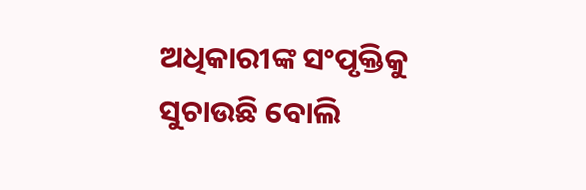ଅଧିକାରୀଙ୍କ ସଂପୃକ୍ତିକୁ ସୁଚାଉଛି ବୋଲି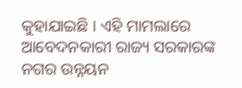କୁହାଯାଇଛି । ଏହି ମାମଲାରେ ଆବେଦନକାରୀ ରାଜ୍ୟ ସରକାରଙ୍କ ନଗର ଉନ୍ନୟନ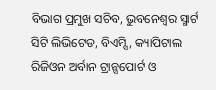ବିଭାଗ ପ୍ରମୁଖ ସଚିବ, ଭୁବନେଶ୍ୱର ସ୍ମାର୍ଟ ସିଟି ଲିଭିଟେଡ, ବିଏମ୍ସି, କ୍ୟାପିଟାଲ ରିଜିଓନ ଅର୍ବାନ ଟ୍ରାନ୍ସପୋର୍ଟ ଓ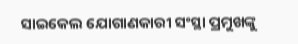ସାଇକେଲ ଯୋଗାଣକାରୀ ସଂସ୍ଥା ପ୍ରମୁଖଙ୍କୁ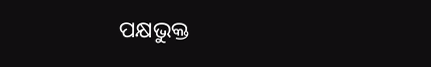ପକ୍ଷଭୁକ୍ତ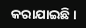କରାଯାଇଛି ।